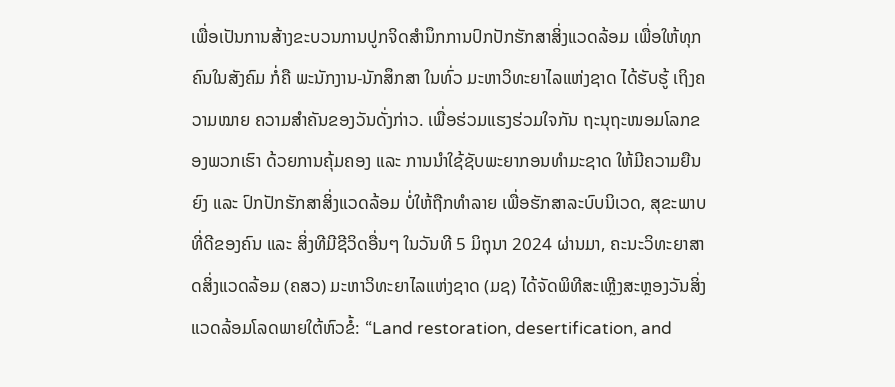ເພື່ອເປັນການສ້າງຂະບວນການປູກຈິດສຳນຶກການປົກປັກຮັກສາສິ່ງແວດລ້ອມ ເພື່ອໃຫ້ທຸກຄົນໃນສັງຄົມ ກໍ່ຄື ພະນັກງານ-ນັກສຶກສາ ໃນທົ່ວ ມະຫາວິທະຍາໄລແຫ່ງຊາດ ໄດ້ຮັບຮູ້ ເຖິງຄວາມໝາຍ ຄວາມສຳຄັນຂອງວັນດັ່ງກ່າວ. ເພື່ອຮ່ວມແຮງຮ່ວມໃຈກັນ ຖະນຸຖະໜອມໂລກຂອງພວກເຮົາ ດ້ວຍການຄຸ້ມຄອງ ແລະ ການນຳໃຊ້ຊັບພະຍາກອນທໍາມະຊາດ ໃຫ້ມີຄວາມຍືນຍົງ ແລະ ປົກປັກຮັກສາສິ່ງແວດລ້ອມ ບໍ່ໃຫ້ຖືກທຳລາຍ ເພື່ອຮັກສາລະບົບນິເວດ, ສຸຂະພາບທີ່ດີຂອງຄົນ ແລະ ສິ່ງທີມີຊີວິດອື່ນໆ ໃນວັນທີ 5 ມິຖຸນາ 2024 ຜ່ານມາ, ຄະນະວິທະຍາສາດສິ່ງແວດລ້ອມ (ຄສວ) ມະຫາວິທະຍາໄລແຫ່ງຊາດ (ມຊ) ໄດ້ຈັດພິທີສະເຫຼີງສະຫຼອງວັນສິ່ງແວດລ້ອມໂລດພາຍໃຕ້ຫົວຂໍ້: “Land restoration, desertification, and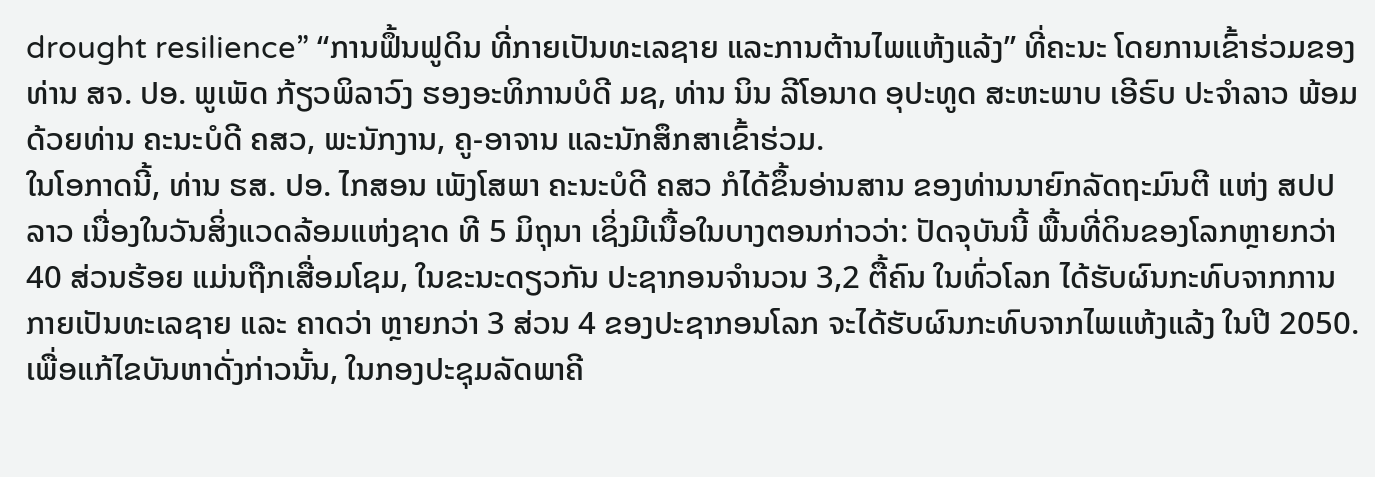drought resilience” “ການຟຶ້ນຟູດິນ ທີ່ກາຍເປັນທະເລຊາຍ ແລະການຕ້ານໄພແຫ້ງແລ້ງ” ທີ່ຄະນະ ໂດຍການເຂົ້າຮ່ວມຂອງທ່ານ ສຈ. ປອ. ພູເພັດ ກ້ຽວພິລາວົງ ຮອງອະທິການບໍດີ ມຊ, ທ່ານ ນິນ ລີໂອນາດ ອຸປະທູດ ສະຫະພາບ ເອີຣົບ ປະຈຳລາວ ພ້ອມດ້ວຍທ່ານ ຄະນະບໍດີ ຄສວ, ພະນັກງານ, ຄູ-ອາຈານ ແລະນັກສຶກສາເຂົ້າຮ່ວມ.
ໃນໂອກາດນີ້, ທ່ານ ຮສ. ປອ. ໄກສອນ ເພັງໂສພາ ຄະນະບໍດີ ຄສວ ກໍໄດ້ຂຶ້ນອ່ານສານ ຂອງທ່ານນາຍົກລັດຖະມົນຕີ ແຫ່ງ ສປປ ລາວ ເນື່ອງໃນວັນສິ່ງແວດລ້ອມແຫ່ງຊາດ ທີ 5 ມິຖຸນາ ເຊິ່ງມີເນື້ອໃນບາງຕອນກ່າວວ່າ: ປັດຈຸບັນນີ້ ພື້ນທີ່ດິນຂອງໂລກຫຼາຍກວ່າ 40 ສ່ວນຮ້ອຍ ແມ່ນຖືກເສື່ອມໂຊມ, ໃນຂະນະດຽວກັນ ປະຊາກອນຈຳນວນ 3,2 ຕື້ຄົນ ໃນທົ່ວໂລກ ໄດ້ຮັບຜົນກະທົບຈາກການກາຍເປັນທະເລຊາຍ ແລະ ຄາດວ່າ ຫຼາຍກວ່າ 3 ສ່ວນ 4 ຂອງປະຊາກອນໂລກ ຈະໄດ້ຮັບຜົນກະທົບຈາກໄພແຫ້ງແລ້ງ ໃນປີ 2050. ເພື່ອແກ້ໄຂບັນຫາດັ່ງກ່າວນັ້ນ, ໃນກອງປະຊຸມລັດພາຄີ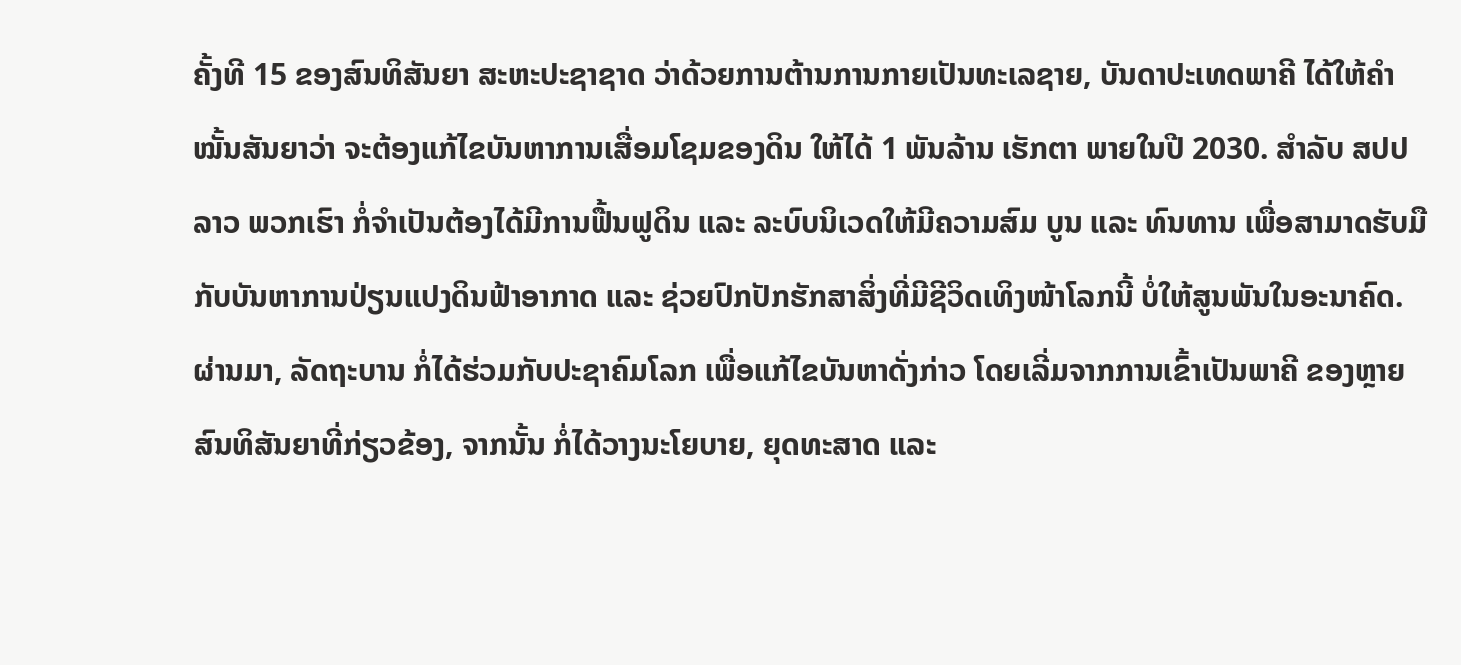ຄັ້ງທີ 15 ຂອງສົນທິສັນຍາ ສະຫະປະຊາຊາດ ວ່າດ້ວຍການຕ້ານການກາຍເປັນທະເລຊາຍ, ບັນດາປະເທດພາຄີ ໄດ້ໃຫ້ຄຳໝັ້ນສັນຍາວ່າ ຈະຕ້ອງແກ້ໄຂບັນຫາການເສື່ອມໂຊມຂອງດິນ ໃຫ້ໄດ້ 1 ພັນລ້ານ ເຮັກຕາ ພາຍໃນປີ 2030. ສໍາລັບ ສປປ ລາວ ພວກເຮົາ ກໍ່ຈໍາເປັນຕ້ອງໄດ້ມີການຟື້ນຟູດິນ ແລະ ລະບົບນິເວດໃຫ້ມີຄວາມສົມ ບູນ ແລະ ທົນທານ ເພື່ອສາມາດຮັບມືກັບບັນຫາການປ່ຽນແປງດິນຟ້າອາກາດ ແລະ ຊ່ວຍປົກປັກຮັກສາສິ່ງທີ່ມີຊີວິດເທິງໜ້າໂລກນີ້ ບໍ່ໃຫ້ສູນພັນໃນອະນາຄົດ.
ຜ່ານມາ, ລັດຖະບານ ກໍ່ໄດ້ຮ່ວມກັບປະຊາຄົມໂລກ ເພື່ອແກ້ໄຂບັນຫາດັ່ງກ່າວ ໂດຍເລີ່ມຈາກການເຂົ້າເປັນພາຄີ ຂອງຫຼາຍສົນທິສັນຍາທີ່ກ່ຽວຂ້ອງ, ຈາກນັ້ນ ກໍ່ໄດ້ວາງນະໂຍບາຍ, ຍຸດທະສາດ ແລະ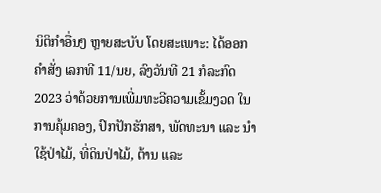ນິຕິກຳອື່ນໆ ຫຼາຍສະບັບ ໂດຍສະເພາະ: ໄດ້ອອກຄໍາສັ່ງ ເລກທີ 11/ນຍ, ລົງວັນທີ 21 ກໍລະກົດ 2023 ວ່າດ້ວຍການເພີ່ມທະວີຄວາມເຂັ້ມງວດ ໃນການຄຸ້ມຄອງ, ປົກປັກຮັກສາ, ພັດທະນາ ແລະ ນໍາໃຊ້ປ່າໄມ້, ທີ່ດິນປ່າໄມ້, ຕ້ານ ແລະ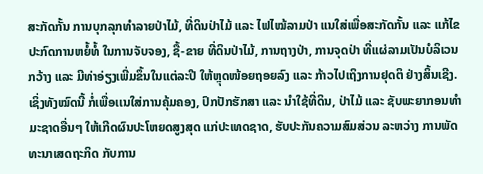ສະກັດກັ້ນ ການບຸກລຸກທໍາລາຍປ່າໄມ້, ທີ່ດິນປ່າໄມ້ ແລະ ໄຟໄໝ້ລາມປ່າ ແນໃສ່ເພື່ອສະກັດກັ້ນ ແລະ ແກ້ໄຂ ປະກົດການຫຍໍ້ທໍ້ ໃນການຈັບຈອງ, ຊື້-ຂາຍ ທີ່ດິນປ່າໄມ້, ການຖາງປ່າ, ການຈຸດປ່າ ທີ່ແຜ່ລາມເປັນບໍລິເວນກວ້າງ ແລະ ມີທ່າອ່ຽງເພີ່ມຂຶ້ນໃນແຕ່ລະປີ ໃຫ້ຫຼຸດໜ້ອຍຖອຍລົງ ແລະ ກ້າວໄປເຖິງການຢຸດຕິ ຢ່າງສິ້ນເຊີງ. ເຊິ່ງທັງໝົດນີ້ ກໍ່ເພື່ອເເນໃສ່ການຄຸ້ມຄອງ, ປົກປັກຮັກສາ ແລະ ນຳໃຊ້ທີ່ດິນ, ປ່າໄມ້ ແລະ ຊັບພະຍາກອນທໍາມະຊາດອື່ນໆ ໃຫ້ເກີດຜົນປະໂຫຍດສູງສຸດ ແກ່ປະເທດຊາດ, ຮັບປະກັນຄວາມສົມສ່ວນ ລະຫວ່າງ ການພັດທະນາເສດຖະກິດ ກັບການ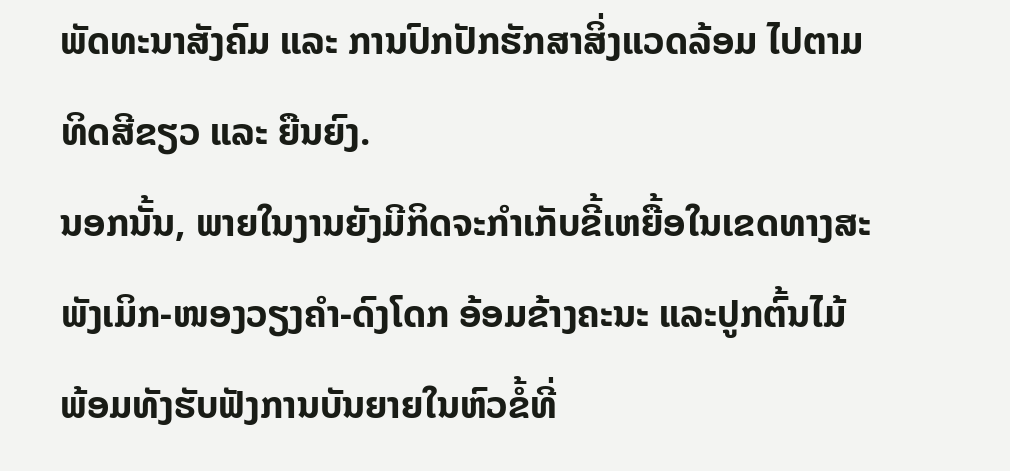ພັດທະນາສັງຄົມ ແລະ ການປົກປັກຮັກສາສິ່ງແວດລ້ອມ ໄປຕາມທິດສີຂຽວ ແລະ ຍືນຍົງ.
ນອກນັ້ນ, ພາຍໃນງານຍັງມີກິດຈະກຳເກັບຂີ້ເຫຍື້ອໃນເຂດທາງສະພັງເມິກ-ໜອງວຽງຄຳ-ດົງໂດກ ອ້ອມຂ້າງຄະນະ ແລະປູກຕົ້ນໄມ້ ພ້ອມທັງຮັບຟັງການບັນຍາຍໃນຫົວຂໍ້ທີ່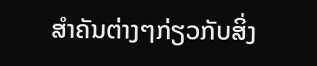ສຳຄັນຕ່າງໆກ່ຽວກັບສິ່ງ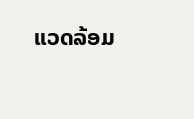ແວດລ້ອມ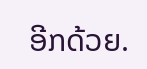ອີກດ້ວຍ.